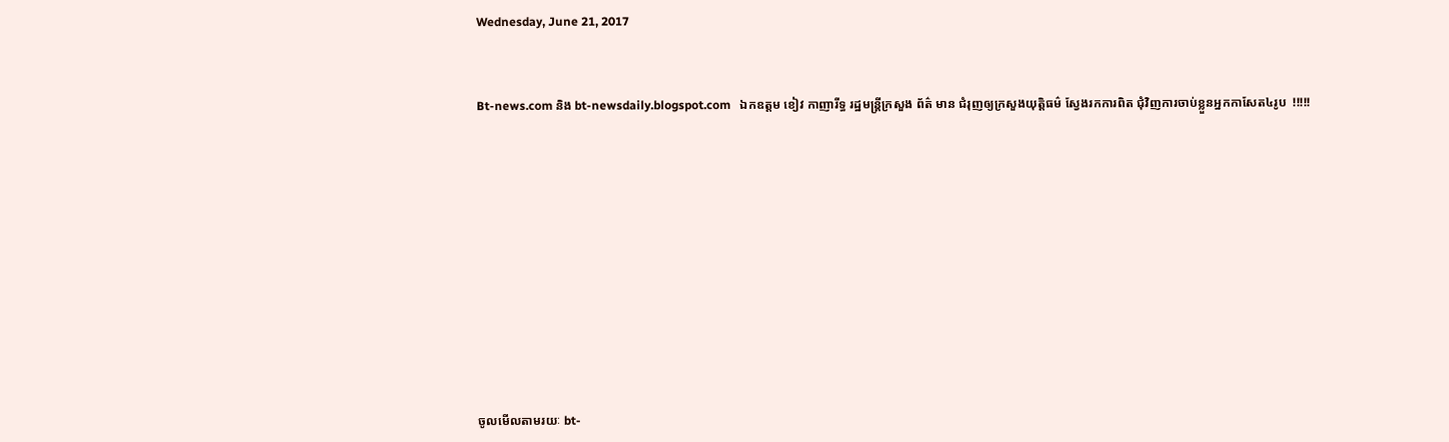Wednesday, June 21, 2017



Bt-news.com និង bt-newsdaily.blogspot.com   ឯកឧត្តម ខៀវ កាញារីទ្ធ រដ្ឋមន្ត្រីក្រសួង ព័ត៌ មាន ជំរុញឲ្យក្រសួងយុត្តិធម៌ ស្វែងរកការពិត ជុំវិញការចាប់ខ្លួនអ្នកកាសែត៤រូប  !!!!!














ចូលមើលតាមរយៈ bt-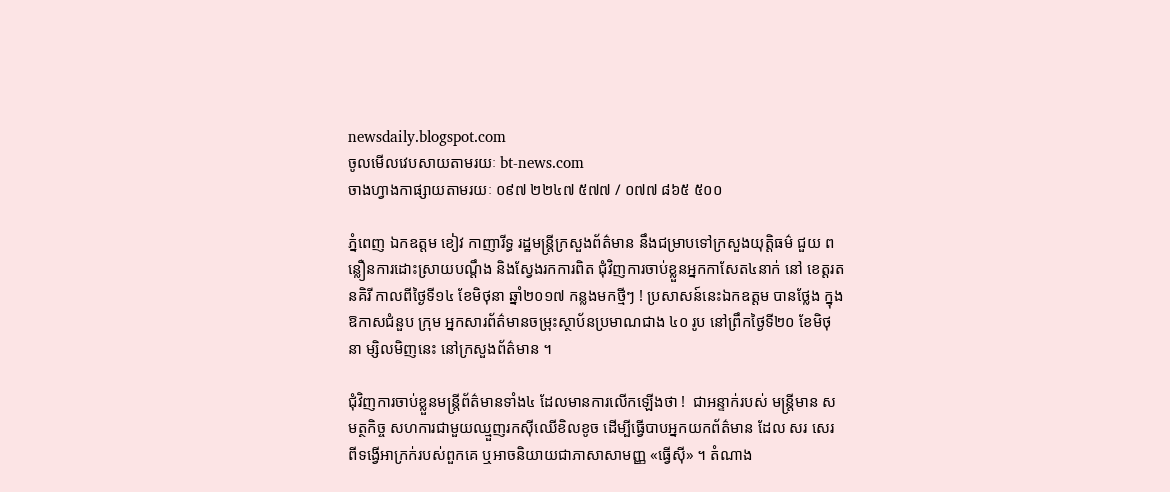newsdaily.blogspot.com
ចូលមើលវេបសាយតាមរយៈ bt-news.com
ចាងហ្វាងកាផ្សាយតាមរយៈ ០៩៧ ២២៤៧ ៥៧៧ / ០៧៧ ៨៦៥ ៥០០

ភ្នំពេញ ឯកឧត្តម ខៀវ កាញារីទ្ធ រដ្ឋមន្ត្រីក្រសួងព័ត៌មាន នឹងជម្រាបទៅក្រសួងយុត្តិធម៌ ជួយ ពន្លឿនការដោះស្រាយបណ្ដឹង និងស្វែងរកការពិត ជុំវិញការចាប់ខ្លួនអ្នកកាសែត៤នាក់ នៅ ខេត្តរតនគិរី កាលពីថ្ងៃទី១៤ ខែមិថុនា ឆ្នាំ២០១៧ កន្លងមកថ្មីៗ ! ប្រសាសន៍នេះឯកឧត្តម បានថ្លែង ក្នុងឱកាសជំនួប ក្រុម អ្នកសារព័ត៌មានចម្រុះស្ថាប័នប្រមាណជាង ៤០ រូប នៅព្រឹកថ្ងៃទី២០ ខែមិថុនា ម្សិលមិញនេះ នៅក្រសួងព័ត៌មាន ។

ជុំវិញការចាប់ខ្លួនមន្ត្រីព័ត៌មានទាំង៤ ដែលមានការលើកឡើងថា !  ជាអន្ទាក់របស់ មន្ត្រីមាន សមត្ថកិច្ច សហការជាមួយឈ្មួញរកស៊ីឈើខិលខូច ដើម្បីធ្វើបាបអ្នកយកព័ត៌មាន ដែល សរ សេរ ពីទង្វើអាក្រក់របស់ពួកគេ ឬអាចនិយាយជាភាសាសាមញ្ញ «ធ្វើស៊ី» ។ តំណាង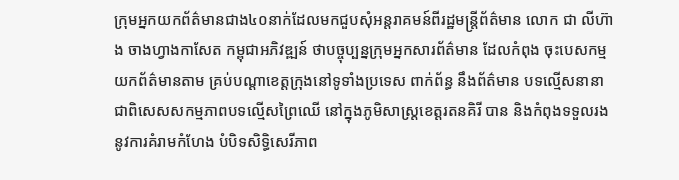ក្រុមអ្នកយកព័ត៌មានជាង៤០នាក់ដែលមកជួបសុំអន្តរាគមន៍ពីរដ្ឋមន្ត្រីព័ត៌មាន លោក ជា លីហ៊ាង ចាងហ្វាងកាសែត កម្ពុជាអភិវឌ្ឍន៍ ថាបច្ចុប្បន្នក្រុមអ្នកសារព័ត៌មាន ដែលកំពុង ចុះបេសកម្មយកព័ត៌មានតាម គ្រប់បណ្ដាខេត្តក្រុងនៅទូទាំងប្រទេស ពាក់ព័ន្ធ នឹងព័ត៌មាន បទល្មើសនានា ជាពិសេសសកម្មភាពបទល្មើសព្រៃឈើ នៅក្នុងភូមិសាស្ត្រខេត្តរតនគិរី បាន និងកំពុងទទួលរងនូវការគំរាមកំហែង បំបិទសិទ្ធិសេរីភាព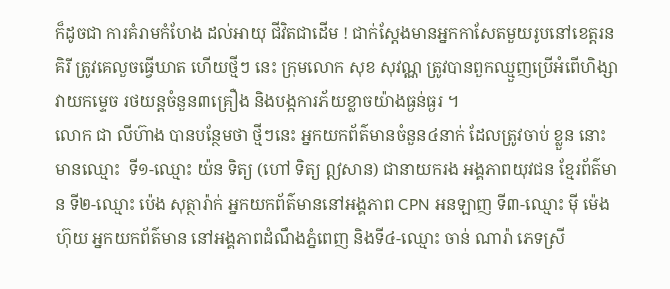ក៏ដូចជា ការគំរាមកំហែង ដល់អាយុ ជីវិតជាដើម ! ជាក់ស្ដែងមានអ្នកកាសែតមួយរូបនៅខេត្តរនគិរី ត្រូវគេលួចធ្វើឃាត ហើយថ្មីៗ នេះ ក្រុមលោក សុខ សុវណ្ណ ត្រូវបានពួកឈ្មួញប្រើអំពើហិង្សា វាយកម្ទេច រថយន្តចំនួន៣គ្រឿង និងបង្កការភ័យខ្លាចយ៉ាងធ្ងន់ធ្ងរ ។
លោក ជា លីហ៊ាង បានបន្ថែមថា ថ្មីៗនេះ អ្នកយកព័ត៌មានចំនួន៤នាក់ ដែលត្រូវចាប់ ខ្លួន នោះមានឈ្មោះ  ទី១-ឈ្មោះ យ៉ន ទិត្យ (ហៅ ទិត្យ ឦសាន) ជានាយករង អង្គភាពយុវជន ខ្មែរព័ត៌មាន ទី២-ឈ្មោះ ប៉េង សុត្ថារ៉ាក់ អ្នកយកព័ត៌មាននៅអង្គភាព CPN អនឡាញ ទី៣-ឈ្មោះ ម៉ី ម៉េងហ៊ុយ អ្នកយកព័ត៌មាន នៅអង្គភាពដំណឹងភ្នំពេញ និងទី៤-ឈ្មោះ ចាន់ ណារ៉ា ភេទស្រី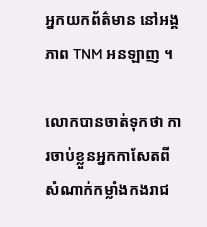អ្នកយកព័ត៌មាន នៅអង្គភាព TNM អនឡាញ ។

លោកបានចាត់ទុកថា ការចាប់ខ្លួនអ្នកកាសែតពីសំណាក់កម្លាំងកងរាជ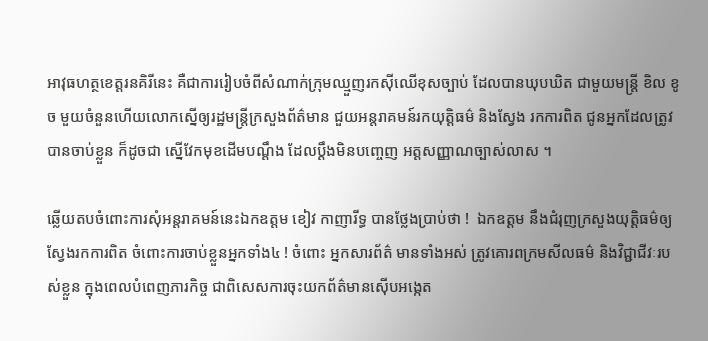អាវុធហត្ថខេត្តរនគិរីនេះ គឺជាការរៀបចំពីសំណាក់ក្រុមឈ្មួញរកស៊ីឈើខុសច្បាប់ ដែលបានឃុបឃិត ជាមួយមន្ត្រី ខិល ខូច មួយចំនួនហើយលោកស្នើឲ្យរដ្ឋមន្ត្រីក្រសួងព័ត៌មាន ជួយអន្តរាគមន៍រកយុត្តិធម៌ និងស្វែង រកការពិត ជូនអ្នកដែលត្រូវបានចាប់ខ្លួន ក៏ដូចជា ស្នើវែកមុខដើមបណ្ដឹង ដែលប្ដឹងមិនបញ្ចេញ អត្តសញ្ញាណច្បាស់លាស ។

ឆ្លើយតបចំពោះការសុំអន្តរាគមន៍នេះឯកឧត្តម ខៀវ កាញារីទ្ធ បានថ្លែងប្រាប់ថា !  ឯកឧត្តម នឹងជំរុញក្រសួងយុត្តិធម៌ឲ្យស្វែងរកការពិត ចំពោះការចាប់ខ្លួនអ្នកទាំង៤ ! ចំពោះ អ្នកសារព័ត៌ មានទាំងអស់ ត្រូវគោរពក្រមសីលធម៌ និងវិជ្ជាជីវៈរបស់ខ្លួន ក្នុងពេលបំពេញភារកិច្ច ជាពិសេសការចុះយកព័ត៌មានស៊ើបអង្កេត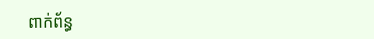ពាក់ព័ន្ធ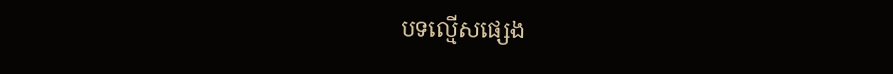បទល្មើសផ្សេង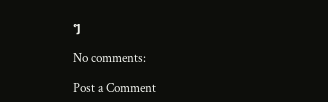ៗ

No comments:

Post a Comment